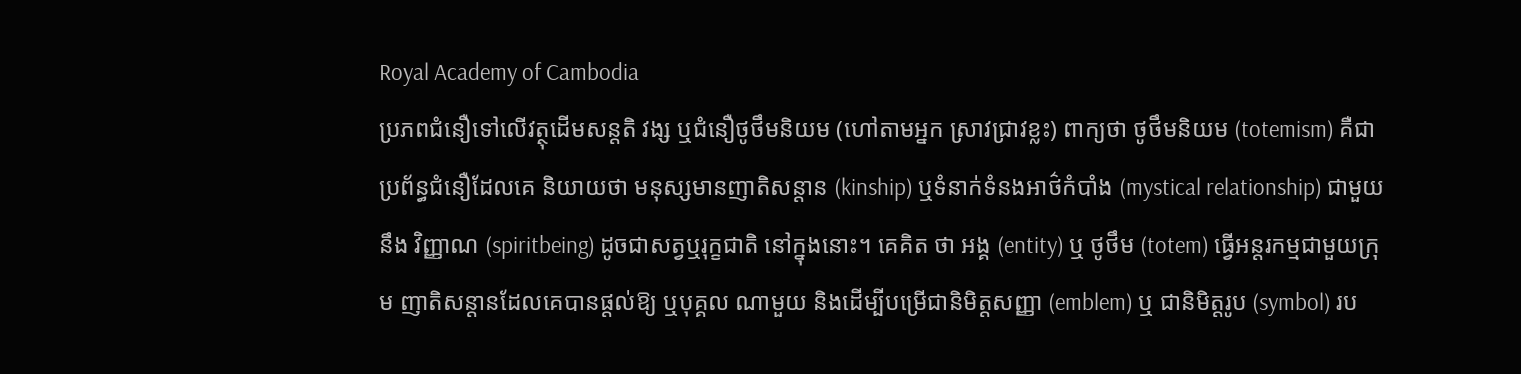Royal Academy of Cambodia
ប្រភពជំនឿទៅលើវត្ថុដើមសន្តតិ វង្ស ឬជំនឿថូថឹមនិយម (ហៅតាមអ្នក ស្រាវជ្រាវខ្លះ) ពាក្យថា ថូថឹមនិយម (totemism) គឺជាប្រព័ន្ធជំនឿដែលគេ និយាយថា មនុស្សមានញាតិសន្តាន (kinship) ឬទំនាក់ទំនងអាថ៌កំបាំង (mystical relationship) ជាមួយនឹង វិញ្ញាណ (spiritbeing) ដូចជាសត្វឬរុក្ខជាតិ នៅក្នុងនោះ។ គេគិត ថា អង្គ (entity) ឬ ថូថឹម (totem) ធ្វើអន្តរកម្មជាមួយក្រុម ញាតិសន្តានដែលគេបានផ្តល់ឱ្យ ឬបុគ្គល ណាមួយ និងដើម្បីបម្រើជានិមិត្តសញ្ញា (emblem) ឬ ជានិមិត្តរូប (symbol) រប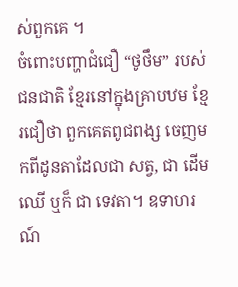ស់ពួកគេ ។
ចំពោះបញ្ហាជំជឿ “ថូថឹម” របស់ ជនជាតិ ខ្មែរនៅក្នុងគ្រាបឋម ខ្មែរជឿថា ពួកគេតពូជពង្ស ចេញមកពីដូនតាដែលជា សត្វ, ជា ដើមឈើ ឬក៏ ជា ទេវតា។ ឧទាហរណ៍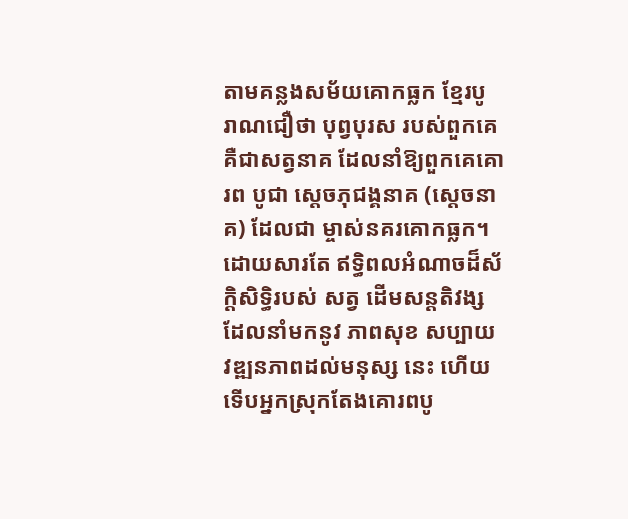តាមគន្លងសម័យគោកធ្លក ខ្មែរបូ រាណជឿថា បុព្វបុរស របស់ពួកគេ គឺជាសត្វនាគ ដែលនាំឱ្យពួកគេគោរព បូជា ស្តេចភុជង្គនាគ (ស្តេចនាគ) ដែលជា ម្ចាស់នគរគោកធ្លក។ ដោយសារតែ ឥទ្ធិពលអំណាចដ៏ស័ក្ដិសិទ្ធិរបស់ សត្វ ដើមសន្ដតិវង្ស ដែលនាំមកនូវ ភាពសុខ សប្បាយ វឌ្ឍនភាពដល់មនុស្ស នេះ ហើយទើបអ្នកស្រុកតែងគោរពបូ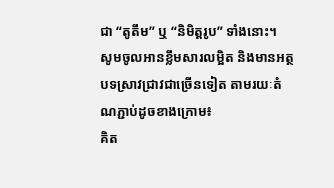ជា “តូតឹម” ឬ “និមិត្ដរូប” ទាំងនោះ។
សូមចូលអានខ្លឹមសារលម្អិត និងមានអត្ថបទស្រាវជ្រាវជាច្រើនទៀត តាមរយៈតំណភ្ជាប់ដូចខាងក្រោម៖
គិត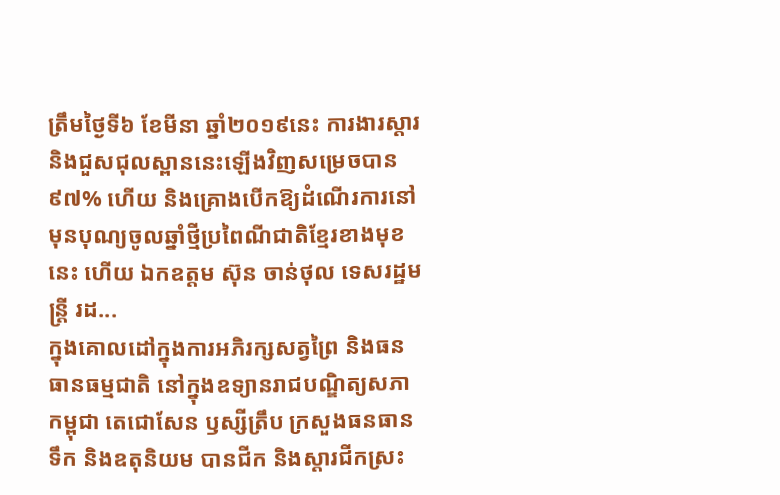ត្រឹមថ្ងៃទី៦ ខែមីនា ឆ្នាំ២០១៩នេះ ការងារស្តារ និងជួសជុលស្ពាននេះឡើងវិញសម្រេចបាន៩៧% ហើយ និងគ្រោងបើកឱ្យដំណើរការនៅមុនបុណ្យចូលឆ្នាំថ្មីប្រពៃណីជាតិខ្មែរខាងមុខនេះ ហើយ ឯកឧត្តម ស៊ុន ចាន់ថុល ទេសរដ្ឋមន្រ្តី រដ...
ក្នុងគោលដៅក្នុងការអភិរក្សសត្វព្រៃ និងធនធានធម្មជាតិ នៅក្នុងឧទ្យានរាជបណ្ឌិត្យសភាកម្ពុជា តេជោសែន ឫស្សីត្រឹប ក្រសួងធនធានទឹក និងឧតុនិយម បានជីក និងស្តារជីកស្រះ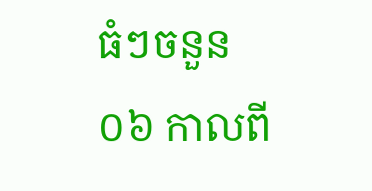ធំៗចនួន ០៦ កាលពី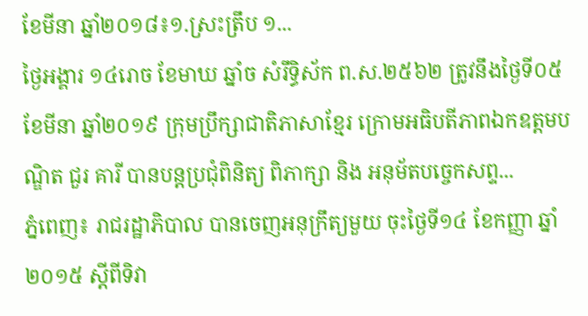ខែមីនា ឆ្នាំ២០១៨៖១.ស្រះត្រឹប ១...
ថ្ងៃអង្គារ ១៤រោច ខែមាឃ ឆ្នាំច សំរឹទ្ធិស័ក ព.ស.២៥៦២ ត្រូវនឹងថ្ងៃទី០៥ ខែមីនា ឆ្នាំ២០១៩ ក្រុមប្រឹក្សាជាតិភាសាខ្មែរ ក្រោមអធិបតីភាពឯកឧត្តមបណ្ឌិត ជួរ គារី បានបន្តប្រជុំពិនិត្យ ពិភាក្សា និង អនុម័តបច្ចេកសព្ទ...
ភ្នំពេញ៖ រាជរដ្ឋាភិបាល បានចេញអនុក្រឹត្យមួយ ចុះថ្ងៃទី១៤ ខែកញ្ញា ឆ្នាំ២០១៥ ស្តីពីទិវា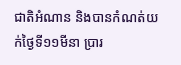ជាតិអំណាន និងបានកំណត់យក់ថ្ងៃទី១១មីនា ប្រារ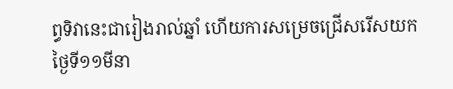ព្ធទិវានេះជារៀងរាល់ឆ្នាំ ហើយការសម្រេចជ្រើសរើសយកថ្ងៃទី១១មីនា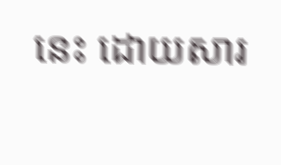នេះ ដោយសារ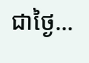ជាថ្ងៃ...